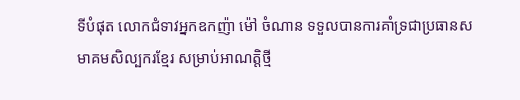ទីបំផុត លោកជំទាវអ្នកឧកញ៉ា ម៉ៅ ចំណាន ទទួលបានការគាំទ្រជាប្រធានសមាគមសិល្បករខ្មែរ សម្រាប់អាណត្តិថ្មី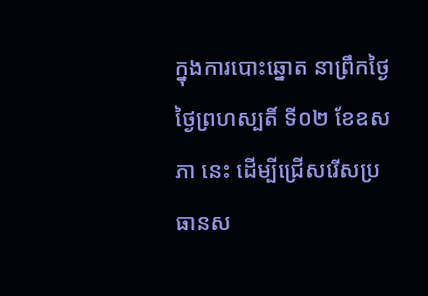ក្នុងការបោះឆ្នោត នាព្រឹកថ្ងៃថ្ងៃព្រហស្បតិ៍ ទី០២ ខែឧសភា នេះ ដើម្បីជ្រើសរើសប្រធានស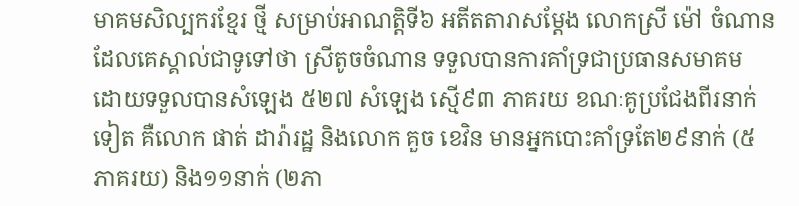មាគមសិល្បករខ្មែរ ថ្មី សម្រាប់អាណត្តិទី៦ អតីតតារាសម្តែង លោកស្រី ម៉ៅ ចំណាន ដែលគេស្គាល់ជាទូទៅថា ស្រីតូចចំណាន ទទួលបានការគាំទ្រជាប្រធានសមាគម ដោយទទួលបានសំឡេង ៥២៧ សំឡេង ស្មើ៩៣ ភាគរយ ខណៈគូប្រជែងពីរនាក់ទៀត គឺលោក ផាត់ ដារ៉ារដ្ឋ និងលោក គួច ខេវិន មានអ្នកបោះគាំទ្រតែ២៩នាក់ (៥ភាគរយ) និង១១នាក់ (២ភា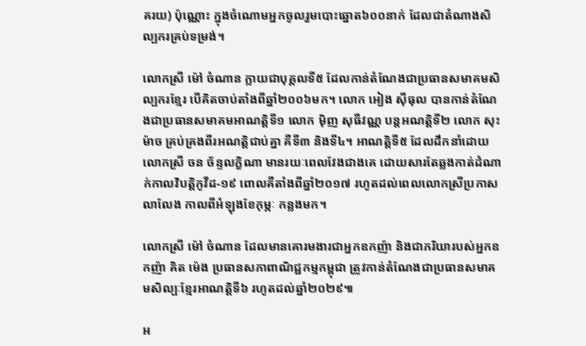គរយ) ប៉ុណ្ណោះ ក្នុងចំណោមអ្នកចូលរួមបោះឆ្នោត៦០០នាក់ ដែលជាតំណាងសិល្បករគ្រប់ទម្រង់។

លោកស្រី ម៉ៅ ចំណាន ក្លាយជាបុគ្គលទី៥ ដែលកាន់តំណែងជាប្រធានសមាគមសិល្បករខ្មែរ បើគិតចាប់តាំងពីឆ្នាំ២០០៦មក។ លោក អៀង ស៊ីធុល បានកាន់តំណែងជាប្រធានសមាគមអាណត្តិទី១ លោក ម៉ិញ សុធីវណ្ណ បន្តអណត្តិទី២ លោក សុះ ម៉ាច គ្រប់គ្រងពីរអណត្តិជាប់គ្នា គឺទី៣ និងទី៤។ អាណត្តិទី៥ ដែលដឹកនាំដោយលោកស្រី ចន ច័ន្ទលក្ខិណា មានរយៈពេលវែងជាងគេ ដោយសារតែឆ្លងកាត់ដំណាក់កាលវិបត្តិកូវីដ-១៩ ពោលគឺតាំងពីឆ្នាំ២០១៧ រហូតដល់ពេលលោកស្រីប្រកាសលាលែង កាលពីអំឡុងខែកុម្ភៈ កន្លងមក។

លោកស្រី ម៉ៅ ចំណាន ដែលមានគោរមងារជាអ្នកឧកញ៉ា និងជាភរិយារបស់អ្នកឧកញ៉ា គិត ម៉េង ប្រធានសភាពាណិជ្ជកម្មកម្ពុជា ត្រូវកាន់តំណែងជាប្រធានសមាគមសិល្បៈខ្មែរអាណត្តិទី៦ រហូតដល់ឆ្នាំ២០២៩៕

អ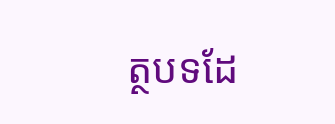ត្ថបទដែ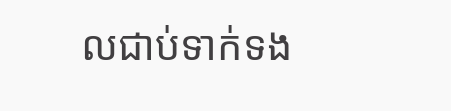លជាប់ទាក់ទង